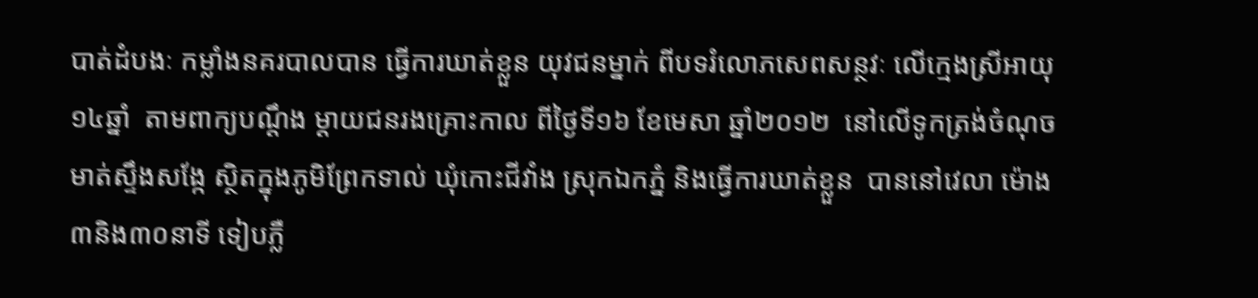បាត់ដំបងៈ កម្លាំងនគរបាលបាន ធ្វើការឃាត់ខ្លួន យុវជនម្នាក់ ពីបទរំលោភសេពសន្ថវៈ លើក្មេងស្រីអាយុ១៤ឆ្នាំ  តាមពាក្យបណ្តឹង ម្តាយជនរងគ្រោះកាល ពីថ្ងៃទី១៦ ខែមេសា ឆ្នាំ២០១២  នៅលើទូកត្រង់ចំណុច មាត់ស្ទឹងសង្កែ ស្ថិតក្នុងភូមិព្រែកទាល់ ឃុំកោះជីវាំង ស្រុកឯកភ្នំ និងធ្វើការឃាត់ខ្លួន  បាននៅវេលា ម៉ោង៣និង៣០នាទី ទៀបភ្លឺ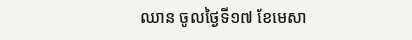ឈាន ចូលថ្ងៃទី១៧ ខែមេសា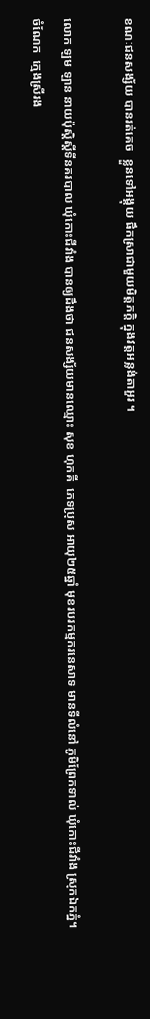ខណៈជនសង្ស័យ បានរត់គេច  ខ្លួនទៅអង្គុយ ផឹកស្រាជាមួយមិត្តភក្តិ ក្នុងវត្តអន្លង់តាអួរ ។

លោក ឡម ឡាន នាយប៉ុស្តិស្តីទីនគរបាល ឃុំកោះជីវាំង បានឲ្យដឹងថា ជនសង្ស័យមានឈ្មោះ សុខ ហុកគី  ភេទប្រុស អាយុ២៥ឆ្នាំ មុខរបរកម្មករនេសាទ មានទីលំនៅ ភូមិព្រែកទាល់ ឃុំកោះជីវាំង ស្រុកឯកភ្នំ។ ចំណែក  ក្មេងស្រីរង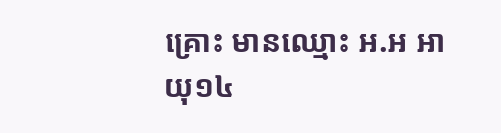គ្រោះ មានឈ្មោះ អ.អ អាយុ១៤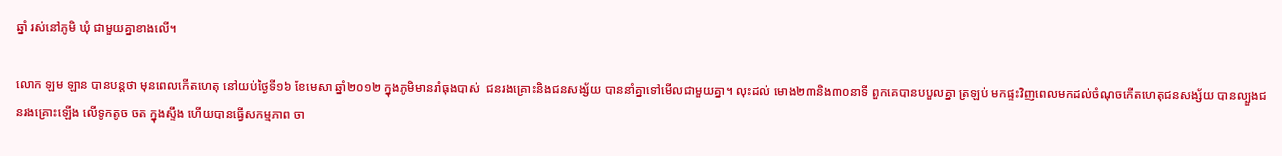ឆ្នាំ រស់នៅភូមិ ឃុំ ជាមួយគ្នាខាងលើ។

លោក ឡម ឡាន បានបន្តថា មុនពេលកើតហេតុ នៅយប់ថ្ងៃទី១៦ ខែមេសា ឆ្នាំ២០១២ ក្នុងភូមិមានរាំធុងបាស់  ជនរងគ្រោះនិងជនសង្ស័យ បាននាំគ្នាទៅមើលជាមួយគ្នា។ លុះដល់ មោង២៣និង៣០នាទី ពួកគេបានបបួលគ្នា ត្រឡប់ មកផ្ទះវិញពេលមកដល់ចំណុចកើតហេតុជនសង្ស័យ បានល្បួងជនរងគ្រោះឡើង លើទូកតូច ចត ក្នុងស្ទឹង ហើយបានធ្វើសកម្មភាព ចា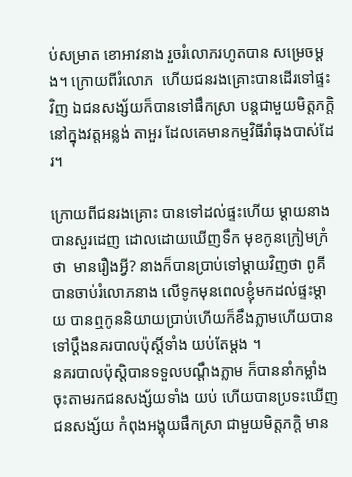ប់សម្រាត ខោអាវនាង រួចរំលោភរហូតបាន សម្រេចម្តង។ ក្រោយពីរំលោភ  ហើយជនរងគ្រោះបានដើរទៅផ្ទះវិញ ឯជនសង្ស័យក៏បានទៅផឹកស្រា បន្តជាមួយមិត្តភក្តិ នៅក្នុងវត្តអន្លង់ តាអួរ ដែលគេមានកម្មវិធីរាំធុងបាស់ដែរ។

ក្រោយពីជនរងគ្រោះ បានទៅដល់ផ្ទះហើយ ម្តាយនាងបានសួរដេញ ដោលដោយឃើញទឹក មុខកូនក្រៀមក្រំថា  មានរឿងអ្វី? នាងក៏បានប្រាប់ទៅម្តាយវិញថា ពូគី បានចាប់រំលោភនាង លើទូកមុនពេលខ្ញុំមកដល់ផ្ទះម្តាយ បានឮកូននិយាយប្រាប់ហើយក៏ខឹងភ្លាមហើយបានទៅប្តឹងនគរបាលប៉ុស្តិ៍ទាំង យប់តែម្តង ។
នគរបាលប៉ុស្តិបានទទួលបណ្តឹងភ្លាម ក៏បាននាំកម្លាំង ចុះតាមរកជនសង្ស័យទាំង យប់ ហើយបានប្រទះឃើញ ជនសង្ស័យ កំពុងអង្គុយផឹកស្រា ជាមួយមិត្តភក្តិ មាន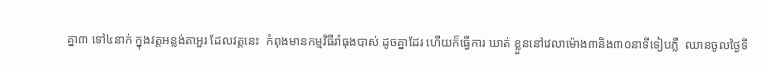គ្នា៣ ទៅ៤នាក់ ក្នុងវត្តអន្លង់តាអួរ ដែលវត្តនេះ  កំពុងមានកម្មវិធីរាំធុងបាស់ ដូចគ្នាដែរ ហើយក៏ធ្វើការ ឃាត់ ខ្លួននៅវេលាម៉ោង៣និង៣០នាទីទៀបភ្លឺ  ឈានចូលថ្ងៃទី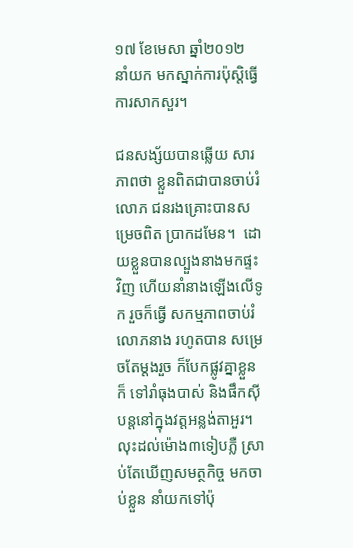១៧ ខែមេសា ឆ្នាំ២០១២ នាំយក មកស្នាក់ការប៉ុស្តិធ្វើការសាកសួរ។

ជនសង្ស័យបានឆ្លើយ សារភាពថា ខ្លួនពិតជាបានចាប់រំលោភ ជនរងគ្រោះបានសម្រេចពិត ប្រាកដមែន។  ដោយខ្លួនបានល្បួងនាងមកផ្ទះវិញ ហើយនាំនាងឡើងលើទូក រួចក៏ធ្វើ សកម្មភាពចាប់រំលោភនាង រហូតបាន សម្រេចតែម្តងរួច ក៏បែកផ្លូវគ្នាខ្លួនក៏ ទៅរាំធុងបាស់ និងផឹកស៊ីបន្តនៅក្នុងវត្តអន្លង់តាអួរ។លុះដល់ម៉ោង៣ទៀបភ្លឺ ស្រាប់តែឃើញសមត្ថកិច្ច មកចាប់ខ្លួន នាំយកទៅប៉ុ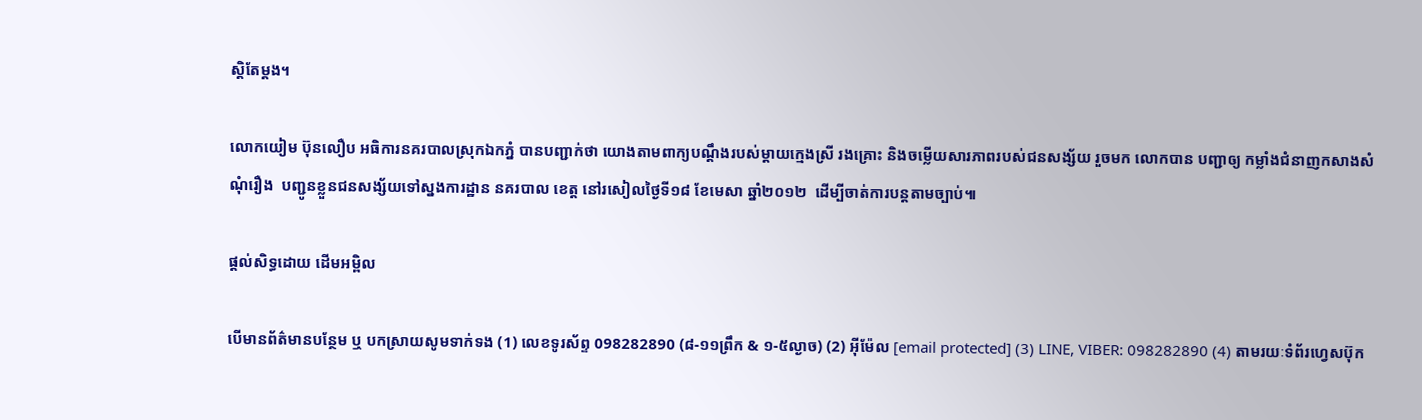ស្តិតែម្តង។

លោកយៀម ប៊ុនលឿប អធិការនគរបាលស្រុកឯកភ្នំ បានបញ្ជាក់ថា យោងតាមពាក្យបណ្តឹងរបស់ម្តាយក្មេងស្រី រងគ្រោះ និងចម្លើយសារភាពរបស់ជនសង្ស័យ រួចមក លោកបាន បញ្ជាឲ្យ កម្លាំងជំនាញកសាងសំណុំរឿង  បញ្ជូនខ្លួនជនសង្ស័យទៅស្នងការដ្ឋាន នគរបាល ខេត្ត នៅរសៀលថ្ងៃទី១៨ ខែមេសា ឆ្នាំ២០១២  ដើម្បីចាត់ការបន្តតាមច្បាប់៕

ផ្តល់សិទ្ធដោយ ដើមអម្ពិល

បើមានព័ត៌មានបន្ថែម ឬ បកស្រាយសូមទាក់ទង (1) លេខទូរស័ព្ទ 098282890 (៨-១១ព្រឹក & ១-៥ល្ងាច) (2) អ៊ីម៉ែល [email protected] (3) LINE, VIBER: 098282890 (4) តាមរយៈទំព័រហ្វេសប៊ុក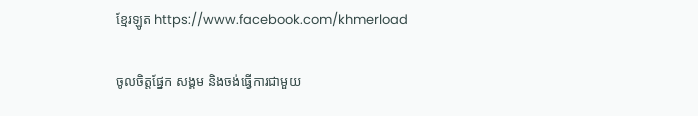ខ្មែរឡូត https://www.facebook.com/khmerload

ចូលចិត្តផ្នែក សង្គម និងចង់ធ្វើការជាមួយ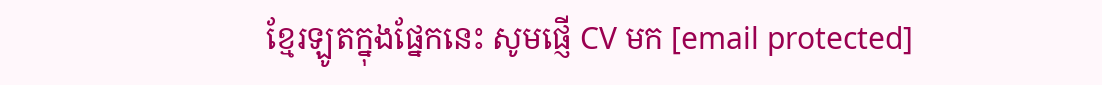ខ្មែរឡូតក្នុងផ្នែកនេះ សូមផ្ញើ CV មក [email protected]